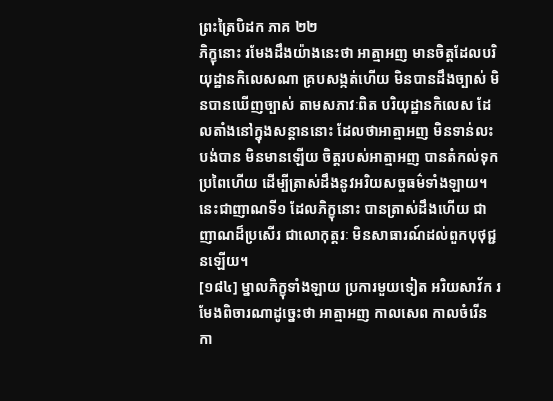ព្រះត្រៃបិដក ភាគ ២២
ភិក្ខុនោះ រមែងដឹងយ៉ាងនេះថា អាត្មាអញ មានចិត្តដែលបរិយុដ្ឋានកិលេសណា គ្របសង្កត់ហើយ មិនបានដឹងច្បាស់ មិនបានឃើញច្បាស់ តាមសភាវៈពិត បរិយុដ្ឋានកិលេស ដែលតាំងនៅក្នុងសន្តាននោះ ដែលថាអាត្មាអញ មិនទាន់លះបង់បាន មិនមានឡើយ ចិត្តរបស់អាត្មាអញ បានតំកល់ទុកប្រពៃហើយ ដើម្បីត្រាស់ដឹងនូវអរិយសច្ចធម៌ទាំងឡាយ។ នេះជាញាណទី១ ដែលភិក្ខុនោះ បានត្រាស់ដឹងហើយ ជាញាណដ៏ប្រសើរ ជាលោកុត្តរៈ មិនសាធារណ៍ដល់ពួកបុថុជ្ជនឡើយ។
[១៨៤] ម្នាលភិក្ខុទាំងឡាយ ប្រការមួយទៀត អរិយសាវ័ក រមែងពិចារណាដូច្នេះថា អាត្មាអញ កាលសេព កាលចំរើន កា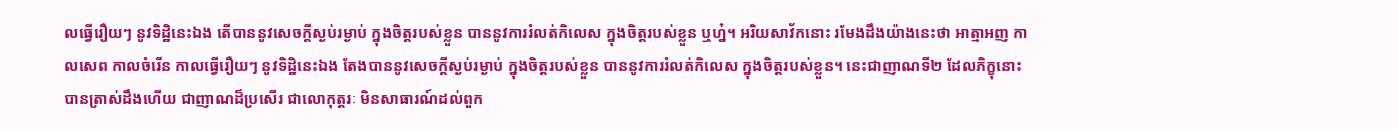លធ្វើរឿយៗ នូវទិដ្ឋិនេះឯង តើបាននូវសេចក្តីស្ងប់រម្ងាប់ ក្នុងចិត្តរបស់ខ្លួន បាននូវការរំលត់កិលេស ក្នុងចិត្តរបស់ខ្លួន ឬហ្ន៎។ អរិយសាវ័កនោះ រមែងដឹងយ៉ាងនេះថា អាត្មាអញ កាលសេព កាលចំរើន កាលធ្វើរឿយៗ នូវទិដ្ឋិនេះឯង តែងបាននូវសេចក្តីស្ងប់រម្ងាប់ ក្នុងចិត្តរបស់ខ្លួន បាននូវការរំលត់កិលេស ក្នុងចិត្តរបស់ខ្លួន។ នេះជាញាណទី២ ដែលភិក្ខុនោះ បានត្រាស់ដឹងហើយ ជាញាណដ៏ប្រសើរ ជាលោកុត្តរៈ មិនសាធារណ៍ដល់ពួក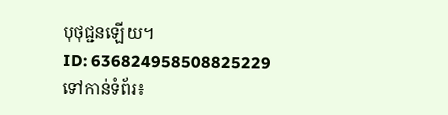បុថុជ្ជនឡើយ។
ID: 636824958508825229
ទៅកាន់ទំព័រ៖